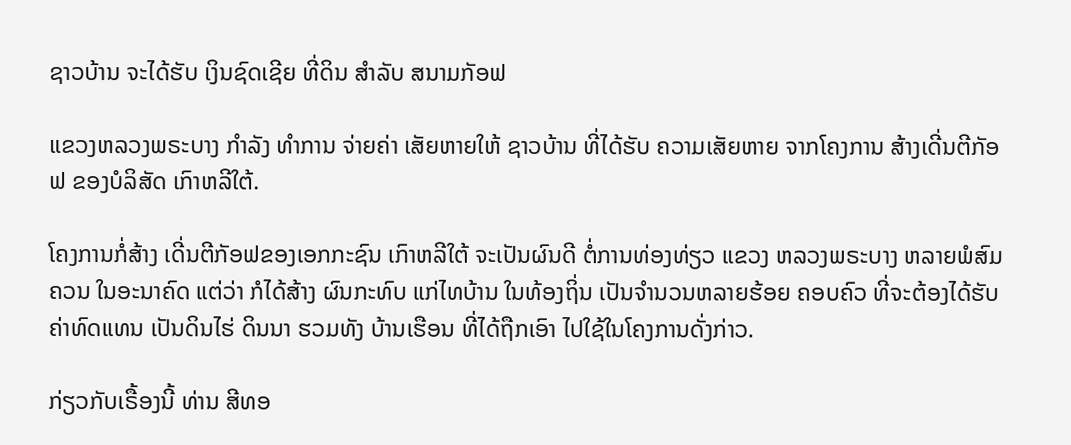ຊາວບ້ານ ຈະໄດ້ຮັບ ເງິນຊົດເຊີຍ ທີ່ດິນ ສໍາລັບ ສນາມກັອຟ

ແຂວງຫລວງພຣະບາງ ກໍາລັງ ທໍາການ ຈ່າຍຄ່າ ເສັຍຫາຍໃຫ້ ຊາວບ້ານ ທີ່ໄດ້ຮັບ ຄວາມເສັຍຫາຍ ຈາກໂຄງການ ສ້າງເດີ່ນຕີກັອຟ ຂອງບໍລິສັດ ເກົາຫລີໃຕ້.

ໂຄງການກໍ່ສ້າງ ເດີ່ນຕີກັອຟຂອງເອກກະຊົນ ເກົາຫລີໃຕ້ ຈະເປັນຜົນດີ ຕໍ່ການທ່ອງທ່ຽວ ແຂວງ ຫລວງພຣະບາງ ຫລາຍພໍສົມຄວນ ໃນອະນາຄົດ ແຕ່ວ່າ ກໍໄດ້ສ້າງ ຜົນກະທົບ ແກ່ໄທບ້ານ ໃນທ້ອງຖິ່ນ ເປັນຈໍານວນຫລາຍຮ້ອຍ ຄອບຄົວ ທີ່ຈະຕ້ອງໄດ້ຮັບ ຄ່າທົດແທນ ເປັນດິນໄຮ່ ດິນນາ ຮວມທັງ ບ້ານເຮືອນ ທີ່ໄດ້ຖືກເອົາ ໄປໃຊ້ໃນໂຄງການດັ່ງກ່າວ.

ກ່ຽວກັບເຣື້ອງນີ້ ທ່ານ ສີທອ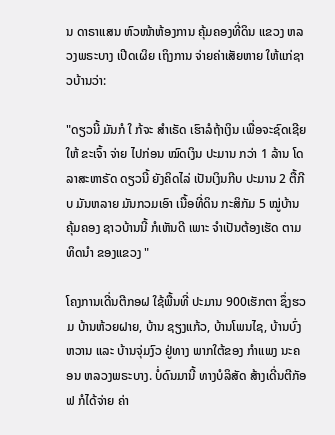ນ ດາຣາແສນ ຫົວໜ້າຫ້ອງການ ຄຸ້ມຄອງທີ່ດິນ ແຂວງ ຫລວງພຣະບາງ ເປີດເຜິຍ ເຖິງການ ຈ່າຍຄ່າເສັຍຫາຍ ໃຫ້ແກ່ຊາວບ້ານວ່າ:

"ດຽວນີ້ ມັນກໍ ໃ ກ້ຈະ ສໍາເຣັດ ເຮົາລໍຖ້າເງິນ ເພື່ອຈະຊົດເຊີຍ ໃຫ້ ຂະເຈົ້າ ຈ່າຍ ໄປກ່ອນ ໝົດເງິນ ປະມານ ກວ່າ 1 ລ້ານ ໂດລາສະຫາຣັດ ດຽວນີ້ ຍັງຄິດໄລ່ ເປັນເງິນກີບ ປະມານ 2 ຕື້ກີບ ມັນຫລາຍ ມັນກວມເອົາ ເນື້ອທີ່ດິນ ກະສິກັມ 5 ໝູ່ບ້ານ ຄຸ້ມຄອງ ຊາວບ້ານນີ້ ກໍເຫັນດີ ເພາະ ຈໍາເປັນຕ້ອງເຮັດ ຕາມທິດນໍາ ຂອງແຂວງ "

ໂຄງການເດີ່ນຕີກອຝ ໃຊ້ພື້ນທີ່ ປະມານ 900ເຮັກຕາ ຊຶ່ງຮວມ ບ້ານຫ້ວຍຝາຍ, ບ້ານ ຊຽງແກ້ວ, ບ້ານໂພນໄຊ, ບ້ານບົ່ງຫວານ ແລະ ບ້ານຈຸ່ມງົວ ຢູ່ທາງ ພາກໃຕ້ຂອງ ກໍາແພງ ນະຄອນ ຫລວງພຣະບາງ. ບໍ່ດົນມານີ້ ທາງບໍລິສັດ ສ້າງເດີ່ນຕີກັອຟ ກໍໄດ້ຈ່າຍ ຄ່າ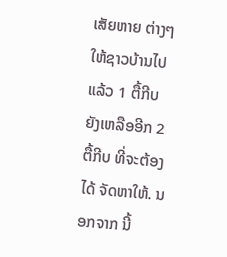ເສັຍຫາຍ ຕ່າງໆ ໃຫ້ຊາວບ້ານໄປແລ້ວ 1 ຕື້ກີບ ຍັງເຫລືອອີກ 2 ຕື້ກີບ ທີ່ຈະຕ້ອງໄດ້ ຈັດຫາໃຫ້. ນອກຈາກ ນີ້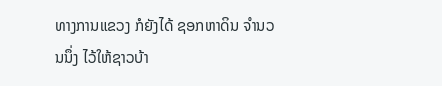ທາງການແຂວງ ກໍຍັງໄດ້ ຊອກຫາດິນ ຈໍານວນນຶ່ງ ໄວ້ໃຫ້ຊາວບ້າ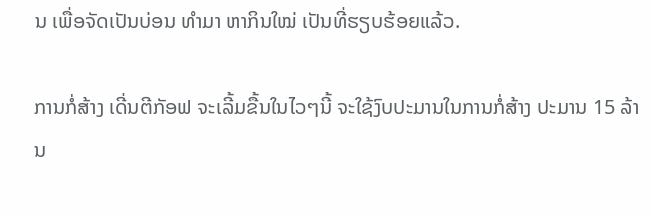ນ ເພື່ອຈັດເປັນບ່ອນ ທໍາມາ ຫາກິນໃໝ່ ເປັນທີ່ຮຽບຮ້ອຍແລ້ວ.

ການກໍ່ສ້າງ ເດີ່ນຕີກັອຟ ຈະເລີ້ມຂື້ນໃນໄວໆນີ້ ຈະໃຊ້ງົບປະມານໃນການກໍ່ສ້າງ ປະມານ 15 ລ້ານ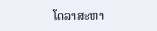ໂດລາສະຫາ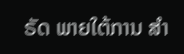ຣັດ ພາຍໃຕ້ການ ສໍາ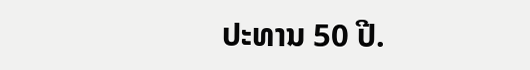ປະທານ 50 ປີ.